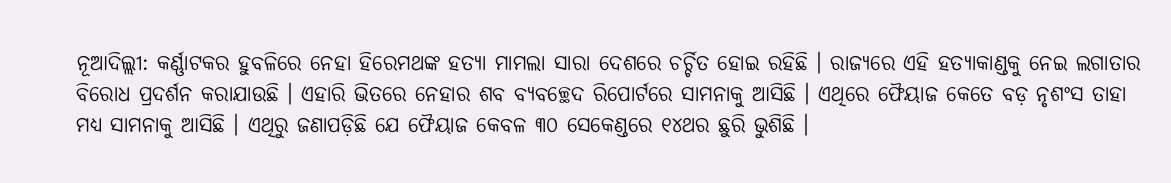ନୂଆଦିଲ୍ଲୀ: କର୍ଣ୍ଣାଟକର ହୁବଳିରେ ନେହା ହିରେମଥଙ୍କ ହତ୍ୟା ମାମଲା ସାରା ଦେଶରେ ଚର୍ଚ୍ଚିତ ହୋଇ ରହିଛି । ରାଜ୍ୟରେ ଏହି ହତ୍ୟାକାଣ୍ଡକୁ ନେଇ ଲଗାତାର ବିରୋଧ ପ୍ରଦର୍ଶନ କରାଯାଉଛି । ଏହାରି ଭିତରେ ନେହାର ଶବ ବ୍ୟବଚ୍ଛେଦ ରିପୋର୍ଟରେ ସାମନାକୁ ଆସିଛି । ଏଥିରେ ଫୈୟାଜ କେତେ ବଡ଼ ନୃଶଂସ ତାହା ମଧ୍ୟ ସାମନାକୁ ଆସିଛି । ଏଥିରୁ ଜଣାପଡ଼ିଛି ଯେ ଫୈୟାଜ କେବଳ ୩୦ ସେକେଣ୍ଡରେ ୧୪ଥର ଛୁରି ଭୁଶିଛି ।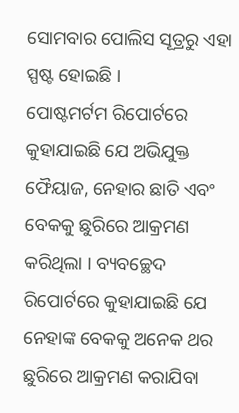ସୋମବାର ପୋଲିସ ସୂତ୍ରରୁ ଏହା ସ୍ପଷ୍ଟ ହୋଇଛି ।
ପୋଷ୍ଟମର୍ଟମ ରିପୋର୍ଟରେ କୁହାଯାଇଛି ଯେ ଅଭିଯୁକ୍ତ ଫୈୟାଜ, ନେହାର ଛାତି ଏବଂ ବେକକୁ ଛୁରିରେ ଆକ୍ରମଣ କରିଥିଲା । ବ୍ୟବଚ୍ଛେଦ ରିପୋର୍ଟରେ କୁହାଯାଇଛି ଯେ ନେହାଙ୍କ ବେକକୁ ଅନେକ ଥର ଛୁରିରେ ଆକ୍ରମଣ କରାଯିବା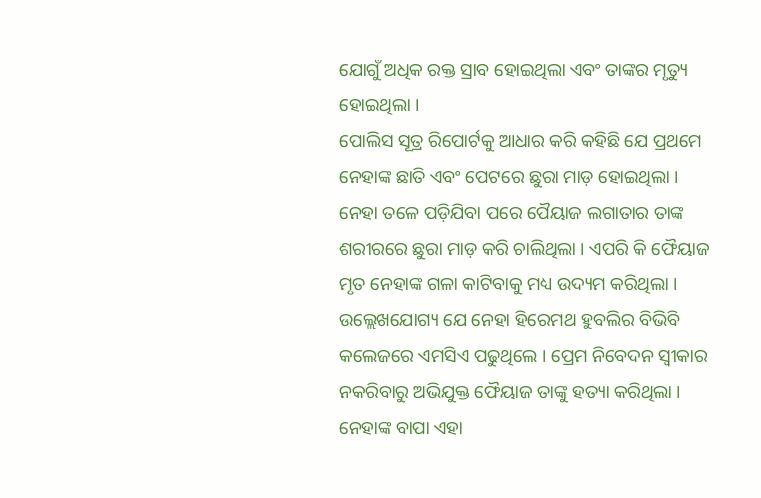ଯୋଗୁଁ ଅଧିକ ରକ୍ତ ସ୍ରାବ ହୋଇଥିଲା ଏବଂ ତାଙ୍କର ମୃତ୍ୟୁ ହୋଇଥିଲା ।
ପୋଲିସ ସୂତ୍ର ରିପୋର୍ଟକୁ ଆଧାର କରି କହିଛି ଯେ ପ୍ରଥମେ ନେହାଙ୍କ ଛାତି ଏବଂ ପେଟରେ ଛୁରା ମାଡ଼ ହୋଇଥିଲା । ନେହା ତଳେ ପଡ଼ିଯିବା ପରେ ପୈୟାଜ ଲଗାତାର ତାଙ୍କ ଶରୀରରେ ଛୁରା ମାଡ଼ କରି ଚାଲିଥିଲା । ଏପରି କି ଫୈୟାଜ ମୃତ ନେହାଙ୍କ ଗଳା କାଟିବାକୁ ମଧ୍ୟ ଉଦ୍ୟମ କରିଥିଲା । ଉଲ୍ଲେଖଯୋଗ୍ୟ ଯେ ନେହା ହିରେମଥ ହୁବଲିର ବିଭିବି କଲେଜରେ ଏମସିଏ ପଢୁଥିଲେ । ପ୍ରେମ ନିବେଦନ ସ୍ୱୀକାର ନକରିବାରୁ ଅଭିଯୁକ୍ତ ଫୈୟାଜ ତାଙ୍କୁ ହତ୍ୟା କରିଥିଲା । ନେହାଙ୍କ ବାପା ଏହା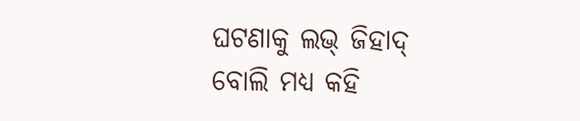ଘଟଣାକୁ ଲଭ୍ ଜିହାଦ୍ ବୋଲି ମଧ୍ୟ କହି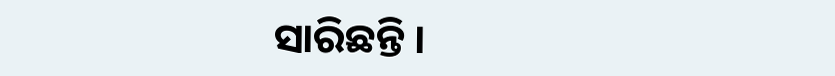ସାରିଛନ୍ତି ।